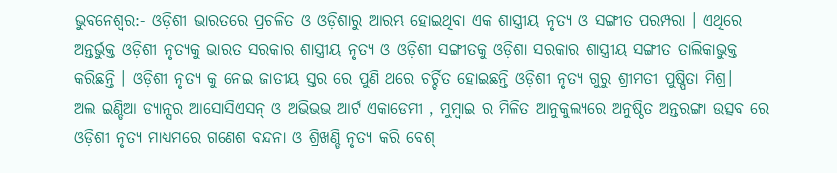ଭୁବନେଶ୍ଵର:- ଓଡ଼ିଶୀ ଭାରତରେ ପ୍ରଚଳିତ ଓ ଓଡ଼ିଶାରୁ ଆରମ୍ଭ ହୋଇଥିବା ଏକ ଶାସ୍ତ୍ରୀୟ ନୃତ୍ୟ ଓ ସଙ୍ଗୀତ ପରମ୍ପରା । ଏଥିରେ ଅନ୍ତର୍ଭୁକ୍ତ ଓଡ଼ିଶୀ ନୃତ୍ୟକୁ ଭାରତ ସରକାର ଶାସ୍ତ୍ରୀୟ ନୃତ୍ୟ ଓ ଓଡ଼ିଶୀ ସଙ୍ଗୀତକୁ ଓଡ଼ିଶା ସରକାର ଶାସ୍ତ୍ରୀୟ ସଙ୍ଗୀତ ତାଲିକାଭୁକ୍ତ କରିଛନ୍ତି । ଓଡ଼ିଶୀ ନୃତ୍ୟ କୁ ନେଇ ଜାତୀୟ ସ୍ତର ରେ ପୁଣି ଥରେ ଚର୍ଚ୍ଚିତ ହୋଇଛନ୍ତି ଓଡ଼ିଶୀ ନୃତ୍ୟ ଗୁରୁ ଶ୍ରୀମତୀ ପୁଷ୍ପିତା ମିଶ୍ର।
ଅଲ ଇଣ୍ଡିଆ ଡ୍ୟାନ୍ସର ଆସୋସିଏସନ୍ ଓ ଅଭିଭଭ ଆର୍ଟ ଏକାଡେମୀ , ମୁମ୍ବାଇ ର ମିଳିତ ଆନୁକୁଲ୍ୟରେ ଅନୁଷ୍ଠିତ ଅନ୍ତରଙ୍ଗା ଉତ୍ସବ ରେ ଓଡ଼ିଶୀ ନୃତ୍ୟ ମାଧ୍ୟମରେ ଗଣେଶ ବନ୍ଦନା ଓ ଶ୍ରିଖଣ୍ଡି ନୃତ୍ୟ କରି ବେଶ୍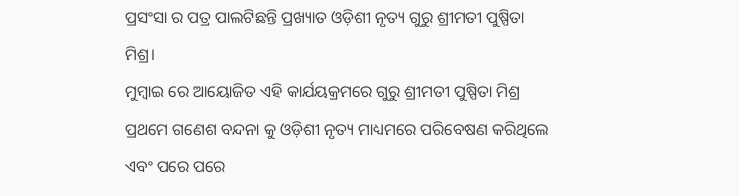ପ୍ରସଂସା ର ପତ୍ର ପାଲଟିଛନ୍ତି ପ୍ରଖ୍ୟାତ ଓଡ଼ିଶୀ ନୃତ୍ୟ ଗୁରୁ ଶ୍ରୀମତୀ ପୁଷ୍ପିତା ମିଶ୍ର।
ମୁମ୍ବାଇ ରେ ଆୟୋଜିତ ଏହି କାର୍ଯୟକ୍ରମରେ ଗୁରୁ ଶ୍ରୀମତୀ ପୁଷ୍ପିତା ମିଶ୍ର ପ୍ରଥମେ ଗଣେଶ ବନ୍ଦନା କୁ ଓଡ଼ିଶୀ ନୃତ୍ୟ ମାଧ୍ୟମରେ ପରିବେଷଣ କରିଥିଲେ ଏବଂ ପରେ ପରେ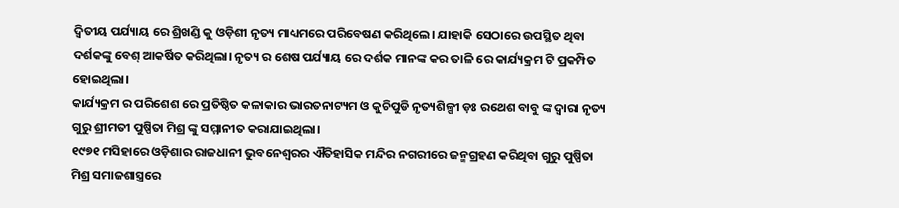ଦ୍ୱିତୀୟ ପର୍ଯ୍ୟାୟ ରେ ଶ୍ରିଖଣ୍ଡି କୁ ଓଡ଼ିଶୀ ନୃତ୍ୟ ମାଧ୍ୟମରେ ପରିବେଷଣ କରିଥିଲେ। ଯାହାକି ସେଠାରେ ଉପସ୍ଥିତ ଥିବା ଦର୍ଶକଙ୍କୁ ବେଶ୍ ଆକର୍ଷିତ କରିଥିଲା। ନୃତ୍ୟ ର ଶେଷ ପର୍ଯ୍ୟାୟ ରେ ଦର୍ଶକ ମାନଙ୍କ କର ତାଳି ରେ କାର୍ଯ୍ୟକ୍ରମ ଟି ପ୍ରକମ୍ପିତ ହୋଇଥିଲା।
କାର୍ଯ୍ୟକ୍ରମ ର ପରିଶେଶ ରେ ପ୍ରତିଷ୍ଠିତ କଳାକାର ଭାରତନାଟ୍ୟମ ଓ କୁଚିପୁଡି ନୃତ୍ୟଶିଳ୍ପୀ ଡ଼ଃ ରଥେଶ ବାବୁ ଙ୍କ ଦ୍ଵାରା ନୃତ୍ୟ ଗୁରୁ ଶ୍ରୀମତୀ ପୁଷ୍ପିତା ମିଶ୍ର ଙ୍କୁ ସମ୍ମାନୀତ କରାଯାଇଥିଲା।
୧୯୭୧ ମସିହାରେ ଓଡ଼ିଶାର ରାଜଧାନୀ ଭୁବନେଶ୍ୱରର ଐତିହାସିକ ମନ୍ଦିର ନଗରୀରେ ଜନ୍ମଗ୍ରହଣ କରିଥିବା ଗୁରୁ ପୁଷ୍ପିତା ମିଶ୍ର ସମାଜଶାସ୍ତ୍ରରେ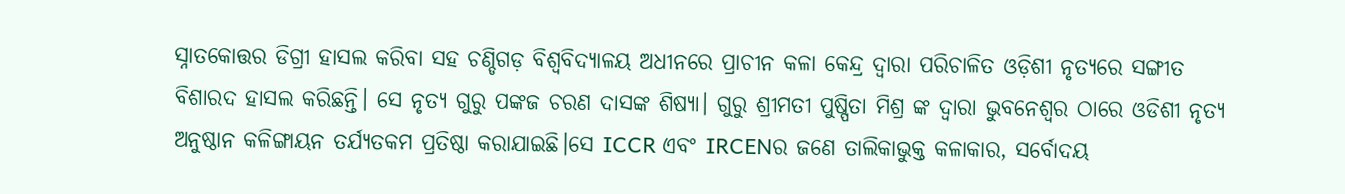ସ୍ନାତକୋତ୍ତର ଡିଗ୍ରୀ ହାସଲ କରିବା ସହ ଚଣ୍ଡିଗଡ଼ ବିଶ୍ୱବିଦ୍ୟାଳୟ ଅଧୀନରେ ପ୍ରାଚୀନ କଳା କେନ୍ଦ୍ର ଦ୍ୱାରା ପରିଚାଳିତ ଓଡ଼ିଶୀ ନୃତ୍ୟରେ ସଙ୍ଗୀତ ବିଶାରଦ ହାସଲ କରିଛନ୍ତି। ସେ ନୃତ୍ୟ ଗୁରୁ ପଙ୍କଜ ଚରଣ ଦାସଙ୍କ ଶିଷ୍ୟା। ଗୁରୁ ଶ୍ରୀମତୀ ପୁଷ୍ପିତା ମିଶ୍ର ଙ୍କ ଦ୍ଵାରା ଭୁବନେଶ୍ଵର ଠାରେ ଓଡିଶୀ ନୃତ୍ୟ ଅନୁଷ୍ଠାନ କଳିଙ୍ଗାୟନ ତର୍ଯ୍ୟତକମ ପ୍ରତିଷ୍ଠା କରାଯାଇଛି।ସେ ICCR ଏବଂ IRCENର ଜଣେ ତାଲିକାଭୁକ୍ତ କଳାକାର, ସର୍ବୋଦୟ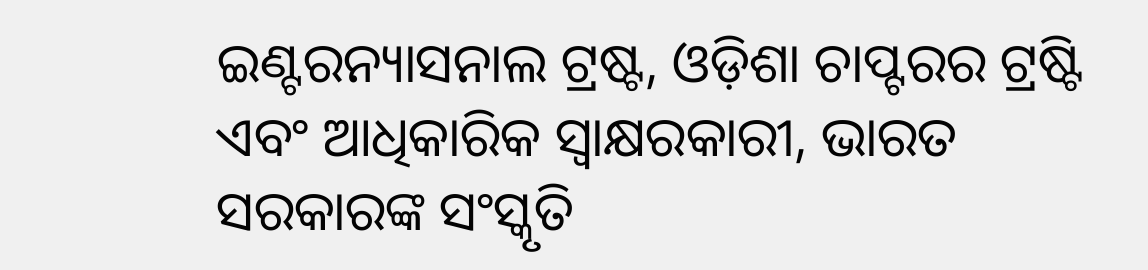ଇଣ୍ଟରନ୍ୟାସନାଲ ଟ୍ରଷ୍ଟ, ଓଡ଼ିଶା ଚାପ୍ଟରର ଟ୍ରଷ୍ଟି ଏବଂ ଆଧିକାରିକ ସ୍ୱାକ୍ଷରକାରୀ, ଭାରତ ସରକାରଙ୍କ ସଂସ୍କୃତି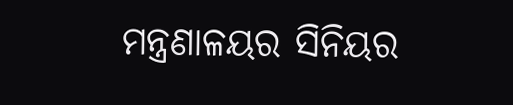ମନ୍ତ୍ରଣାଳୟର ସିନିୟର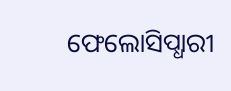ଫେଲୋସିପ୍ଧାରୀ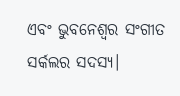ଏବଂ ଭୁବନେଶ୍ୱର ସଂଗୀତ ସର୍କଲର ସଦସ୍ୟ।